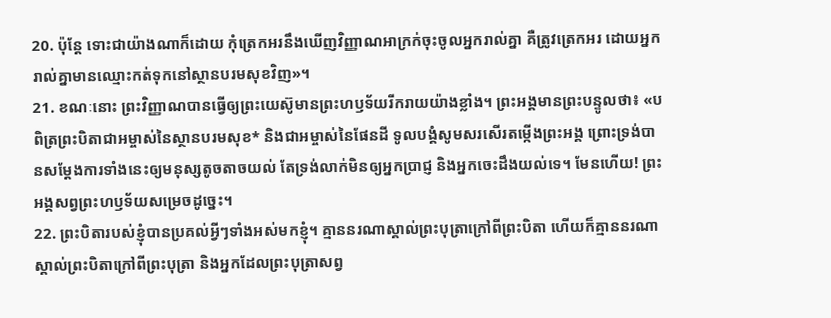20. ប៉ុន្តែ ទោះជាយ៉ាងណាក៏ដោយ កុំត្រេកអរនឹងឃើញវិញ្ញាណអាក្រក់ចុះចូលអ្នករាល់គ្នា គឺត្រូវត្រេកអរ ដោយអ្នករាល់គ្នាមានឈ្មោះកត់ទុកនៅស្ថានបរមសុខវិញ»។
21. ខណៈនោះ ព្រះវិញ្ញាណបានធ្វើឲ្យព្រះយេស៊ូមានព្រះហឫទ័យរីករាយយ៉ាងខ្លាំង។ ព្រះអង្គមានព្រះបន្ទូលថា៖ «បពិត្រព្រះបិតាជាអម្ចាស់នៃស្ថានបរមសុខ* និងជាអម្ចាស់នៃផែនដី ទូលបង្គំសូមសរសើរតម្កើងព្រះអង្គ ព្រោះទ្រង់បានសម្តែងការទាំងនេះឲ្យមនុស្សតូចតាចយល់ តែទ្រង់លាក់មិនឲ្យអ្នកប្រាជ្ញ និងអ្នកចេះដឹងយល់ទេ។ មែនហើយ! ព្រះអង្គសព្វព្រះហឫទ័យសម្រេចដូច្នេះ។
22. ព្រះបិតារបស់ខ្ញុំបានប្រគល់អ្វីៗទាំងអស់មកខ្ញុំ។ គ្មាននរណាស្គាល់ព្រះបុត្រាក្រៅពីព្រះបិតា ហើយក៏គ្មាននរណាស្គាល់ព្រះបិតាក្រៅពីព្រះបុត្រា និងអ្នកដែលព្រះបុត្រាសព្វ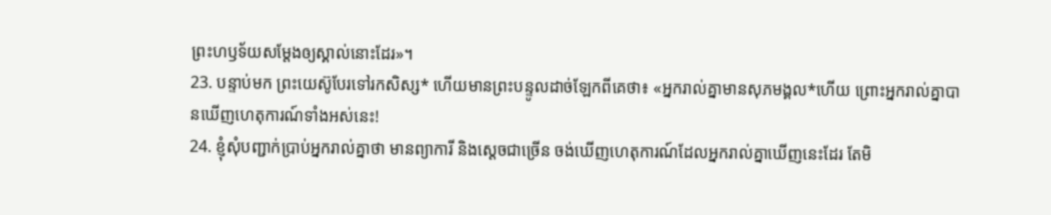ព្រះហឫទ័យសម្តែងឲ្យស្គាល់នោះដែរ»។
23. បន្ទាប់មក ព្រះយេស៊ូបែរទៅរកសិស្ស* ហើយមានព្រះបន្ទូលដាច់ឡែកពីគេថា៖ «អ្នករាល់គ្នាមានសុភមង្គល*ហើយ ព្រោះអ្នករាល់គ្នាបានឃើញហេតុការណ៍ទាំងអស់នេះ!
24. ខ្ញុំសុំបញ្ជាក់ប្រាប់អ្នករាល់គ្នាថា មានព្យាការី និងស្ដេចជាច្រើន ចង់ឃើញហេតុការណ៍ដែលអ្នករាល់គ្នាឃើញនេះដែរ តែមិ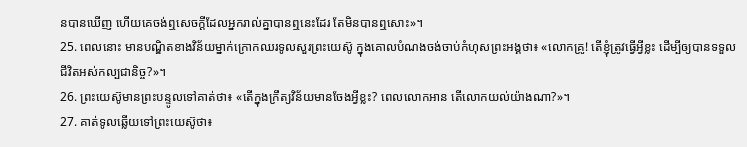នបានឃើញ ហើយគេចង់ឮសេចក្ដីដែលអ្នករាល់គ្នាបានឮនេះដែរ តែមិនបានឮសោះ»។
25. ពេលនោះ មានបណ្ឌិតខាងវិន័យម្នាក់ក្រោកឈរទូលសួរព្រះយេស៊ូ ក្នុងគោលបំណងចង់ចាប់កំហុសព្រះអង្គថា៖ «លោកគ្រូ! តើខ្ញុំត្រូវធ្វើអ្វីខ្លះ ដើម្បីឲ្យបានទទួលជីវិតអស់កល្បជានិច្ច?»។
26. ព្រះយេស៊ូមានព្រះបន្ទូលទៅគាត់ថា៖ «តើក្នុងក្រឹត្យវិន័យមានចែងអ្វីខ្លះ? ពេលលោកអាន តើលោកយល់យ៉ាងណា?»។
27. គាត់ទូលឆ្លើយទៅព្រះយេស៊ូថា៖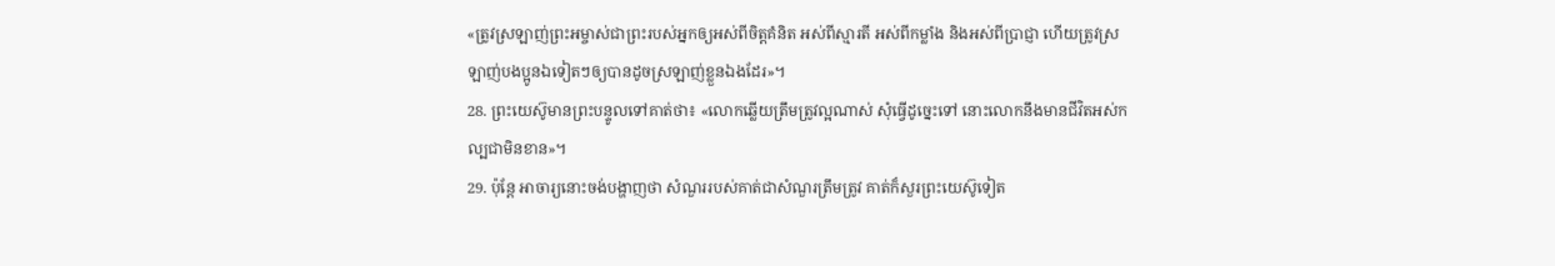«ត្រូវស្រឡាញ់ព្រះអម្ចាស់ជាព្រះរបស់អ្នកឲ្យអស់ពីចិត្តគំនិត អស់ពីស្មារតី អស់ពីកម្លាំង និងអស់ពីប្រាជ្ញា ហើយត្រូវស្រឡាញ់បងប្អូនឯទៀតៗឲ្យបានដូចស្រឡាញ់ខ្លួនឯងដែរ»។
28. ព្រះយេស៊ូមានព្រះបន្ទូលទៅគាត់ថា៖ «លោកឆ្លើយត្រឹមត្រូវល្អណាស់ សុំធ្វើដូច្នេះទៅ នោះលោកនឹងមានជីវិតអស់កល្បជាមិនខាន»។
29. ប៉ុន្តែ អាចារ្យនោះចង់បង្ហាញថា សំណួររបស់គាត់ជាសំណួរត្រឹមត្រូវ គាត់ក៏សួរព្រះយេស៊ូទៀត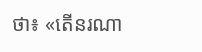ថា៖ «តើនរណា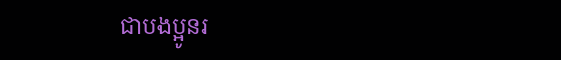ជាបងប្អូនរ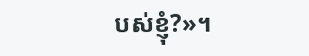បស់ខ្ញុំ?»។